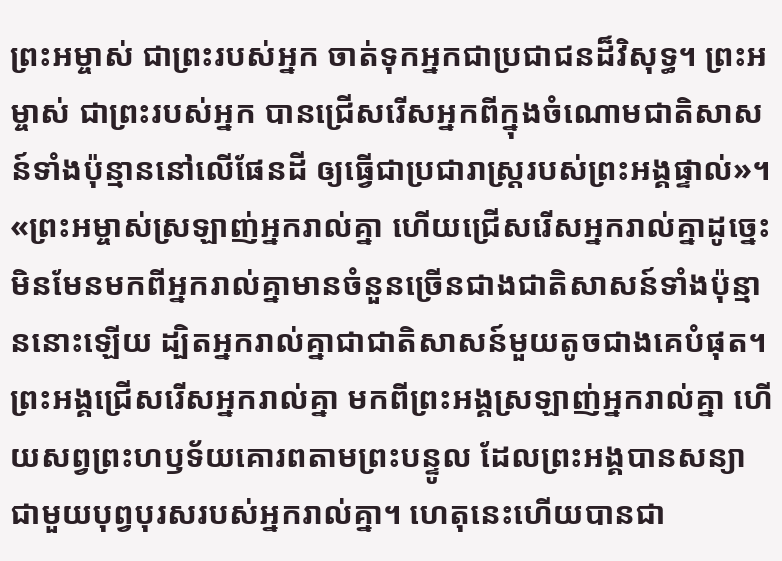ព្រះអម្ចាស់ ជាព្រះរបស់អ្នក ចាត់ទុកអ្នកជាប្រជាជនដ៏វិសុទ្ធ។ ព្រះអម្ចាស់ ជាព្រះរបស់អ្នក បានជ្រើសរើសអ្នកពីក្នុងចំណោមជាតិសាសន៍ទាំងប៉ុន្មាននៅលើផែនដី ឲ្យធ្វើជាប្រជារាស្ត្ររបស់ព្រះអង្គផ្ទាល់»។ «ព្រះអម្ចាស់ស្រឡាញ់អ្នករាល់គ្នា ហើយជ្រើសរើសអ្នករាល់គ្នាដូច្នេះ មិនមែនមកពីអ្នករាល់គ្នាមានចំនួនច្រើនជាងជាតិសាសន៍ទាំងប៉ុន្មាននោះឡើយ ដ្បិតអ្នករាល់គ្នាជាជាតិសាសន៍មួយតូចជាងគេបំផុត។ ព្រះអង្គជ្រើសរើសអ្នករាល់គ្នា មកពីព្រះអង្គស្រឡាញ់អ្នករាល់គ្នា ហើយសព្វព្រះហឫទ័យគោរពតាមព្រះបន្ទូល ដែលព្រះអង្គបានសន្យាជាមួយបុព្វបុរសរបស់អ្នករាល់គ្នា។ ហេតុនេះហើយបានជា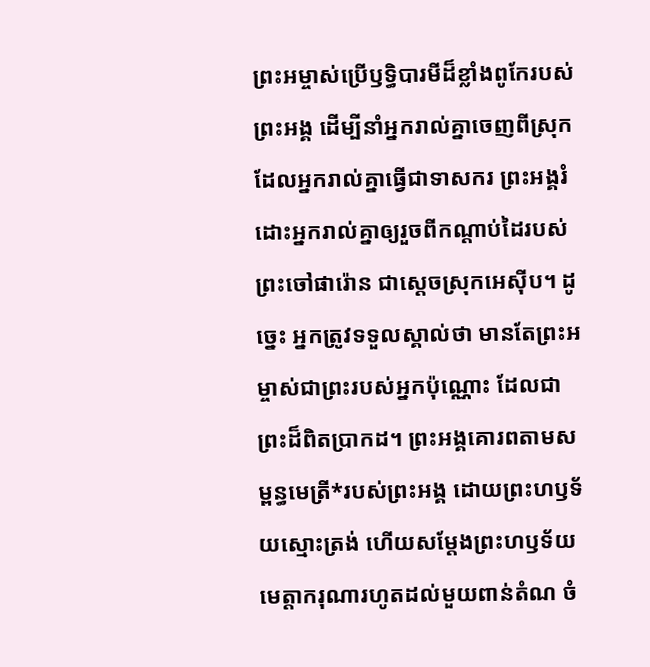ព្រះអម្ចាស់ប្រើឫទ្ធិបារមីដ៏ខ្លាំងពូកែរបស់ព្រះអង្គ ដើម្បីនាំអ្នករាល់គ្នាចេញពីស្រុកដែលអ្នករាល់គ្នាធ្វើជាទាសករ ព្រះអង្គរំដោះអ្នករាល់គ្នាឲ្យរួចពីកណ្ដាប់ដៃរបស់ព្រះចៅផារ៉ោន ជាស្ដេចស្រុកអេស៊ីប។ ដូច្នេះ អ្នកត្រូវទទួលស្គាល់ថា មានតែព្រះអម្ចាស់ជាព្រះរបស់អ្នកប៉ុណ្ណោះ ដែលជាព្រះដ៏ពិតប្រាកដ។ ព្រះអង្គគោរពតាមសម្ពន្ធមេត្រី*របស់ព្រះអង្គ ដោយព្រះហឫទ័យស្មោះត្រង់ ហើយសម្តែងព្រះហឫទ័យមេត្តាករុណារហូតដល់មួយពាន់តំណ ចំ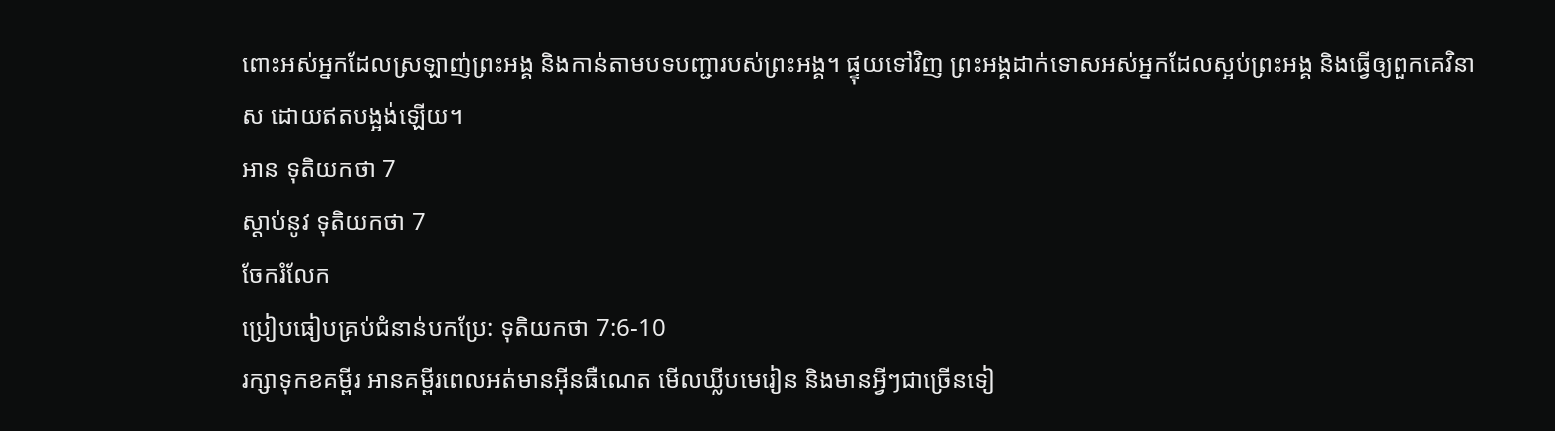ពោះអស់អ្នកដែលស្រឡាញ់ព្រះអង្គ និងកាន់តាមបទបញ្ជារបស់ព្រះអង្គ។ ផ្ទុយទៅវិញ ព្រះអង្គដាក់ទោសអស់អ្នកដែលស្អប់ព្រះអង្គ និងធ្វើឲ្យពួកគេវិនាស ដោយឥតបង្អង់ឡើយ។
អាន ទុតិយកថា 7
ស្ដាប់នូវ ទុតិយកថា 7
ចែករំលែក
ប្រៀបធៀបគ្រប់ជំនាន់បកប្រែ: ទុតិយកថា 7:6-10
រក្សាទុកខគម្ពីរ អានគម្ពីរពេលអត់មានអ៊ីនធឺណេត មើលឃ្លីបមេរៀន និងមានអ្វីៗជាច្រើនទៀ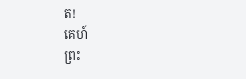ត!
គេហ៍
ព្រះ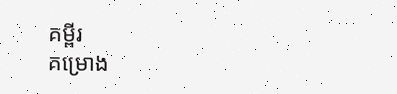គម្ពីរ
គម្រោង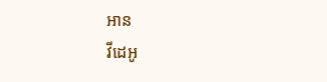អាន
វីដេអូ